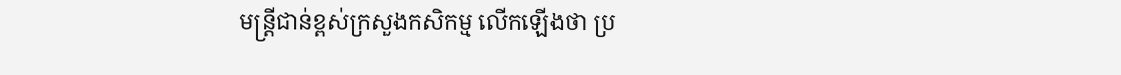មន្ត្រីជាន់ខ្ពស់ក្រសួងកសិកម្ម លើកឡើងថា ប្រ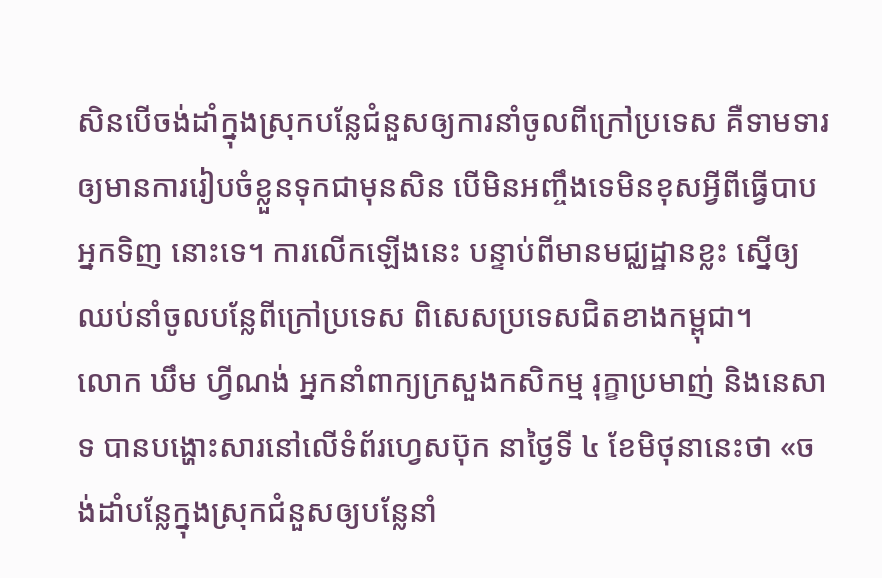សិនបើចង់ដាំក្នុងស្រុកបន្លែជំនួសឲ្យការនាំចូលពីក្រៅប្រទេស គឺទាមទារឲ្យមានការរៀបចំខ្លួនទុកជាមុនសិន បើមិនអញ្ចឹងទេមិនខុសអ្វីពីធ្វើបាបអ្នកទិញ នោះទេ។ ការលើកឡើងនេះ បន្ទាប់ពីមានមជ្ឈដ្ឋានខ្លះ ស្នើឲ្យឈប់នាំចូលបន្លែពីក្រៅប្រទេស ពិសេសប្រទេសជិតខាងកម្ពុជា។
លោក ឃឹម ហ្វីណង់ អ្នកនាំពាក្យក្រសួងកសិកម្ម រុក្ខាប្រមាញ់ និងនេសាទ បានបង្ហោះសារនៅលើទំព័រហ្វេសប៊ុក នាថ្ងៃទី ៤ ខែមិថុនានេះថា «ចង់ដាំបន្លែក្នុងស្រុកជំនួសឲ្យបន្លែនាំ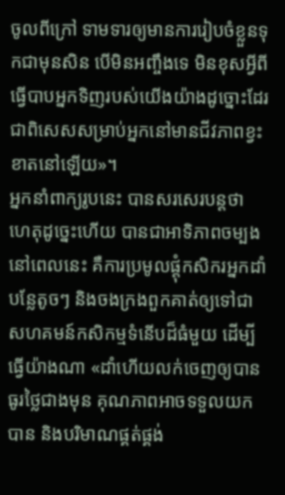ចូលពីក្រៅ ទាមទារឲ្យមានការរៀបចំខ្លួនទុកជាមុនសិន បើមិនអញ្ចឹងទេ មិនខុសអ្វីពីធ្វើបាបអ្នកទិញរបស់យើងយ៉ាងដូច្នោះដែរ ជាពិសេសសម្រាប់អ្នកនៅមានជីវភាពខ្វះខាតនៅឡើយ»។
អ្នកនាំពាក្យរូបនេះ បានសរសេរបន្តថា ហេតុដូច្នេះហើយ បានជាអាទិភាពចម្បងនៅពេលនេះ គឺការប្រមូលផ្តុំកសិករអ្នកដាំបន្លែតូចៗ និងចងក្រងពួកគាត់ឲ្យទៅជាសហគមន៍កសិកម្មទំនើបដ៏ធំមួយ ដើម្បីធ្វើយ៉ាងណា «ដាំហើយលក់ចេញឲ្យបានធូរថ្លៃជាងមុន គុណភាពអាចទទួលយកបាន និងបរិមាណផ្គត់ផ្គង់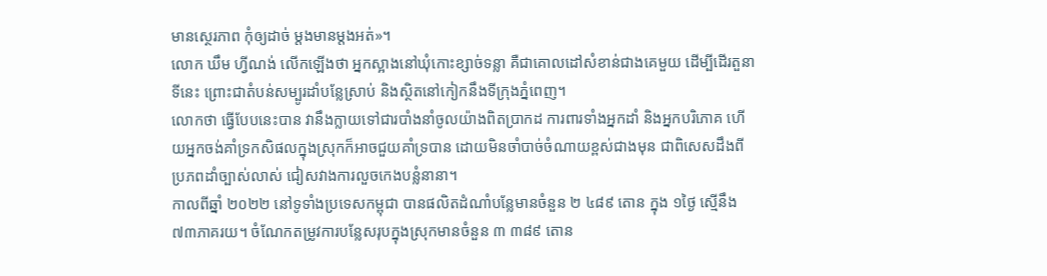មានស្ថេរភាព កុំឲ្យដាច់ ម្តងមានម្តងអត់»។
លោក ឃឹម ហ្វីណង់ លើកឡើងថា អ្នកស្អាងនៅឃុំកោះខ្សាច់ទន្លា គឺជាគោលដៅសំខាន់ជាងគេមួយ ដើម្បីដើរតួនាទីនេះ ព្រោះជាតំបន់សម្បូរដាំបន្លែស្រាប់ និងស្ថិតនៅកៀកនឹងទីក្រុងភ្នំពេញ។
លោកថា ធ្វើបែបនេះបាន វានឹងក្លាយទៅជារបាំងនាំចូលយ៉ាងពិតប្រាកដ ការពារទាំងអ្នកដាំ និងអ្នកបរិភោគ ហើយអ្នកចង់គាំទ្រកសិផលក្នុងស្រុកក៏អាចជួយគាំទ្របាន ដោយមិនចាំបាច់ចំណាយខ្ពស់ជាងមុន ជាពិសេសដឹងពីប្រភពដាំច្បាស់លាស់ ជៀសវាងការលួចកេងបន្លំនានា។
កាលពីឆ្នាំ ២០២២ នៅទូទាំងប្រទេសកម្ពុជា បានផលិតដំណាំបន្លែមានចំនួន ២ ៤៨៩ តោន ក្នុង ១ថ្ងៃ ស្មើនឹង ៧៣ភាគរយ។ ចំណែកតម្រូវការបន្លែសរុបក្នុងស្រុកមានចំនួន ៣ ៣៨៩ តោន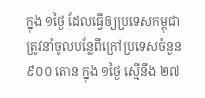ក្នុង ១ថ្ងៃ ដែលធ្វើឲ្យប្រទេសកម្ពុជាត្រូវនាំចូលបន្លែពីក្រៅប្រទេសចំនួន ៩០០ តោន ក្នុង ១ថ្ងៃ ស្មើនឹង ២៧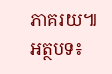ភាគរយ៕
អត្ថបទ៖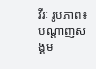វីរៈ រូបភាព៖ បណ្ដាញសង្គម